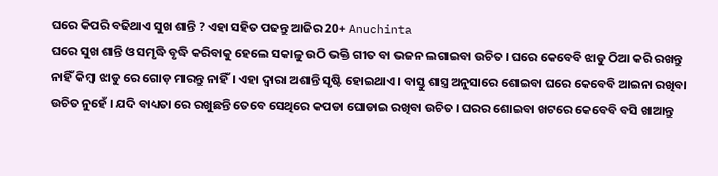ଘରେ କିପରି ବଢିଥାଏ ସୁଖ ଶାନ୍ତି ? ଏହା ସହିତ ପଢନ୍ତୁ ଆଜିର 20+ Anuchinta
ଘରେ ସୁଖ ଶାନ୍ତି ଓ ସମୃଦ୍ଧି ବୃଦ୍ଧି କରିବାକୁ ହେଲେ ସକାଳୁ ଉଠି ଭକ୍ତି ଗୀତ ବା ଭଜନ ଲଗାଇବା ଉଚିତ । ଘରେ କେବେବି ଝାଡୁ ଠିଆ କରି ରଖନ୍ତୁ ନାହିଁ କିମ୍ବା ଝାଡୁ ରେ ଗୋଡ଼ ମାରନ୍ତୁ ନାହିଁ। ଏହା ଦ୍ୱାରା ଅଶାନ୍ତି ସୃଷ୍ଟି ହୋଇଥାଏ । ବାସ୍ତୁ ଶାସ୍ତ୍ର ଅନୁସାରେ ଶୋଇବା ଘରେ କେବେବି ଆଇନା ରଖିବା ଉଚିତ ନୁହେଁ । ଯଦି ବାଧ୍ୟତା ରେ ରଖୁଛନ୍ତି ତେବେ ସେଥିରେ କପଡା ଘୋଡାଇ ରଖିବା ଉଚିତ । ଘରର ଶୋଇବା ଖଟରେ କେବେବି ବସି ଖାଆନ୍ତୁ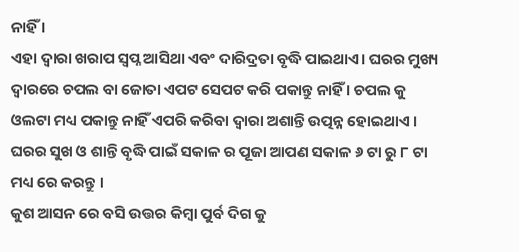ନାହିଁ ।
ଏହା ଦ୍ୱାରା ଖରାପ ସ୍ୱପ୍ନ ଆସିଥା ଏବଂ ଦାରିଦ୍ରତା ବୃଦ୍ଧି ପାଇଥାଏ। ଘରର ମୁଖ୍ୟ ଦ୍ୱାରରେ ଚପଲ ବା ଜୋତା ଏପଟ ସେପଟ କରି ପକାନ୍ତୁ ନାହିଁ । ଚପଲ କୁ ଓଲଟା ମଧ୍ୟ ପକାନ୍ତୁ ନାହିଁ ଏପରି କରିବା ଦ୍ୱାରା ଅଶାନ୍ତି ଉତ୍ପନ୍ନ ହୋଇଥାଏ । ଘରର ସୁଖ ଓ ଶାନ୍ତି ବୃଦ୍ଧି ପାଇଁ ସକାଳ ର ପୂଜା ଆପଣ ସକାଳ ୬ ଟା ରୁ ୮ ଟା ମଧ୍ୟ ରେ କରନ୍ତୁ ।
କୁଶ ଆସନ ରେ ବସି ଉତ୍ତର କିମ୍ବା ପୁର୍ବ ଦିଗ କୁ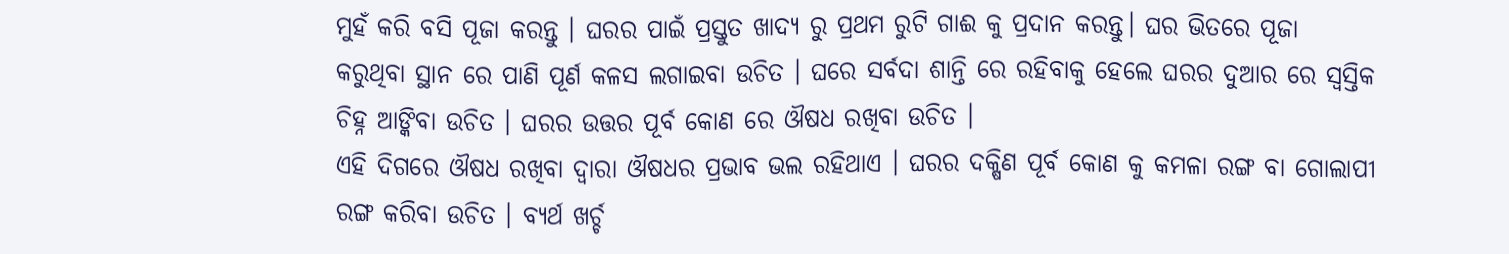ମୁହଁ କରି ବସି ପୂଜା କରନ୍ତୁ । ଘରର ପାଇଁ ପ୍ରସ୍ତୁତ ଖାଦ୍ୟ ରୁ ପ୍ରଥମ ରୁଟି ଗାଈ କୁ ପ୍ରଦାନ କରନ୍ତୁ। ଘର ଭିତରେ ପୂଜା କରୁଥିବା ସ୍ଥାନ ରେ ପାଣି ପୂର୍ଣ କଳସ ଲଗାଇବା ଉଚିତ । ଘରେ ସର୍ବଦା ଶାନ୍ତି ରେ ରହିବାକୁ ହେଲେ ଘରର ଦୁଆର ରେ ସ୍ୱସ୍ତିକ ଚିହ୍ନ ଆଙ୍କିବା ଉଚିତ । ଘରର ଉତ୍ତର ପୂର୍ବ କୋଣ ରେ ଔଷଧ ରଖିବା ଉଚିତ ।
ଏହି ଦିଗରେ ଔଷଧ ରଖିବା ଦ୍ଵାରା ଔଷଧର ପ୍ରଭାବ ଭଲ ରହିଥାଏ । ଘରର ଦକ୍ଷିଣ ପୂର୍ବ କୋଣ କୁ କମଳା ରଙ୍ଗ ବା ଗୋଲାପୀ ରଙ୍ଗ କରିବା ଉଚିତ । ବ୍ୟର୍ଥ ଖର୍ଚ୍ଚ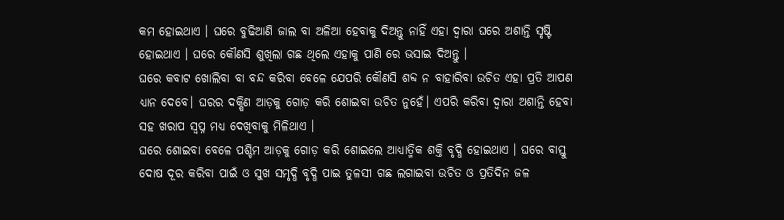କମ ହୋଇଥାଏ । ଘରେ ବୁଢିଆଣି ଜାଲ ବା ଅଳିଆ ହେବାକୁ ଦିଅନ୍ତୁ ନାହିଁ ଏହା ଦ୍ୱାରା ଘରେ ଅଶାନ୍ତି ସୃଷ୍ଟି ହୋଇଥାଏ । ଘରେ କୌଣସି ଶୁଖିଲା ଗଛ ଥିଲେ ଏହାକୁ ପାଣି ରେ ଭସାଇ ଦିଅନ୍ତୁ ।
ଘରେ କବାଟ ଖୋଲିବା ବା ବନ୍ଦ କରିବା ବେଳେ ଯେପରି କୌଣସି ଶବ୍ଦ ନ ବାହାରିବା ଉଚିତ ଏହା ପ୍ରତି ଆପଣ ଧ୍ୟାନ ଦେବେ। ଘରର ଦକ୍ଷିଣ ଆଡ଼କୁ ଗୋଡ଼ କରି ଶୋଇବା ଉଚିତ ନୁହେଁ। ଏପରି କରିବା ଦ୍ୱାରା ଅଶାନ୍ତି ହେବା ସହ ଖରାପ ସ୍ୱପ୍ନ ମଧ୍ୟ ଦେଖିବାକୁ ମିଳିଥାଏ ।
ଘରେ ଶୋଇବା ବେଳେ ପଶ୍ଚିମ ଆଡ଼କୁ ଗୋଡ଼ କରି ଶୋଇଲେ ଆଧ୍ୟାତ୍ମିକ ଶକ୍ତି ବୃଦ୍ଧି ହୋଇଥାଏ । ଘରେ ବାସ୍ତୁ ଦୋଷ ଦୂର କରିବା ପାଇଁ ଓ ସୁଖ ସମୃଦ୍ଧି ବୃଦ୍ଧି ପାଇ ତୁଳସୀ ଗଛ ଲଗାଇବା ଉଚିତ ଓ ପ୍ରତିଦିନ ଜଳ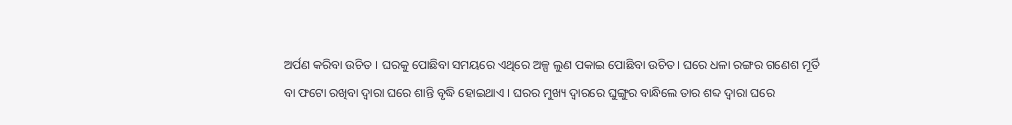ଅର୍ପଣ କରିବା ଉଚିତ । ଘରକୁ ପୋଛିବା ସମୟରେ ଏଥିରେ ଅଳ୍ପ ଲୁଣ ପକାଇ ପୋଛିବା ଉଚିତ। ଘରେ ଧଳା ରଙ୍ଗର ଗଣେଶ ମୂର୍ତି ବା ଫଟୋ ରଖିବା ଦ୍ୱାରା ଘରେ ଶାନ୍ତି ବୃଦ୍ଧି ହୋଇଥାଏ । ଘରର ମୁଖ୍ୟ ଦ୍ୱାରରେ ଘୁଙ୍ଗୁର ବାନ୍ଧିଲେ ତାର ଶବ୍ଦ ଦ୍ୱାରା ଘରେ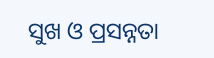ସୁଖ ଓ ପ୍ରସନ୍ନତା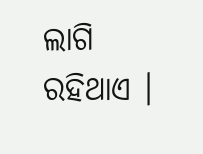ଲାଗି ରହିଥାଏ ।